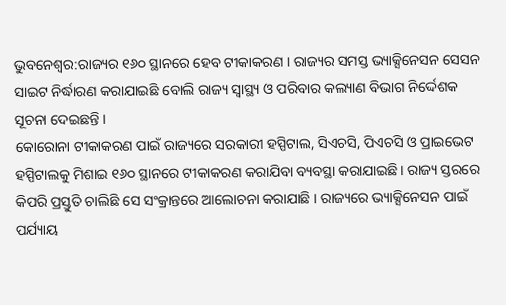ଭୁବନେଶ୍ବର:ରାଜ୍ୟର ୧୬୦ ସ୍ଥାନରେ ହେବ ଟୀକାକରଣ । ରାଜ୍ୟର ସମସ୍ତ ଭ୍ୟାକ୍ସିନେସନ ସେସନ ସାଇଟ ନିର୍ଦ୍ଧାରଣ କରାଯାଇଛି ବୋଲି ରାଜ୍ୟ ସ୍ବାସ୍ଥ୍ୟ ଓ ପରିବାର କଲ୍ୟାଣ ବିଭାଗ ନିର୍ଦ୍ଦେଶକ ସୂଚନା ଦେଇଛନ୍ତି ।
କୋରୋନା ଟୀକାକରଣ ପାଇଁ ରାଜ୍ୟରେ ସରକାରୀ ହସ୍ପିଟାଲ, ସିଏଚସି, ପିଏଚସି ଓ ପ୍ରାଇଭେଟ ହସ୍ପିଟାଲକୁ ମିଶାଇ ୧୬୦ ସ୍ଥାନରେ ଟୀକାକରଣ କରାଯିବା ବ୍ୟବସ୍ଥା କରାଯାଇଛି। ରାଜ୍ୟ ସ୍ତରରେ କିପରି ପ୍ରସ୍ତୁତି ଚାଲିଛି ସେ ସଂକ୍ରାନ୍ତରେ ଆଲୋଚନା କରାଯାଛି । ରାଜ୍ୟରେ ଭ୍ୟାକ୍ସିନେସନ ପାଇଁ ପର୍ଯ୍ୟାୟ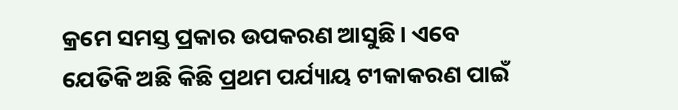କ୍ରମେ ସମସ୍ତ ପ୍ରକାର ଉପକରଣ ଆସୁଛି। ଏବେ ଯେତିକି ଅଛି କିଛି ପ୍ରଥମ ପର୍ଯ୍ୟାୟ ଟୀକାକରଣ ପାଇଁ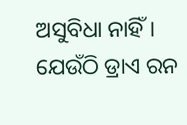ଅସୁବିଧା ନାହିଁ। ଯେଉଁଠି ଡ୍ରାଏ ରନ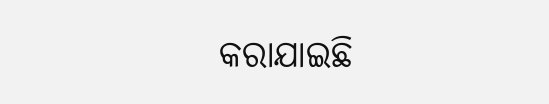କରାଯାଇଛି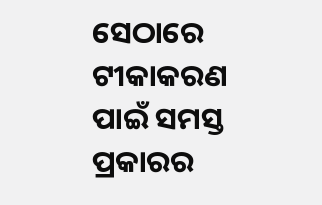ସେଠାରେ ଟୀକାକରଣ ପାଇଁ ସମସ୍ତ ପ୍ରକାରର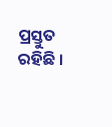ପ୍ରସ୍ତୁତ ରହିଛି ।